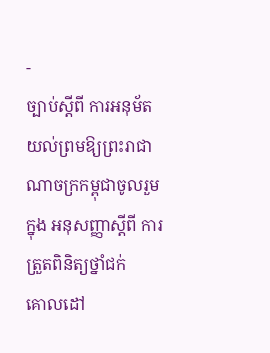-
ច្បាប់ស្តីពី ការអនុម័តយល់ព្រមឱ្យព្រះរាជាណាចក្រកម្ពុជាចូលរួមក្នុង អនុសញ្ញាស្តីពី ការត្រួតពិនិត្យថ្នាំជក់
គោលដៅ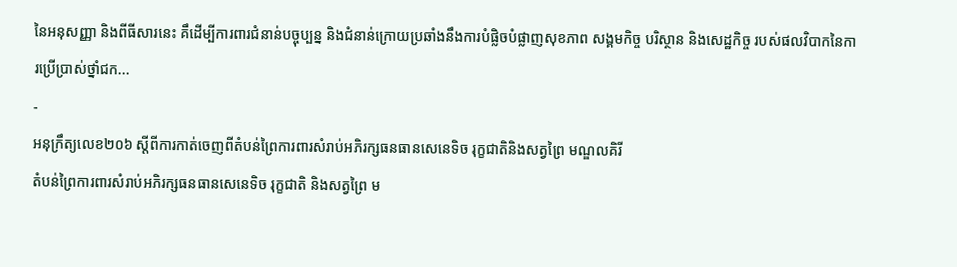នៃអនុសញ្ញា និងពីធីសារនេះ គឹដើម្បីការពារជំនាន់បច្ចុប្បន្ន និងជំនាន់ក្រោយប្រឆាំងនឹងការបំផ្លិចបំផ្លាញសុខភាព សង្គមកិច្ច បរិស្ថាន និងសេដ្ឋកិច្ច របស់ផលវិបាកនៃការប្រើប្រាស់ថ្នាំជក...
-
អនុក្រឹត្យលេខ២០៦ ស្តីពីការកាត់ចេញពីតំបន់ព្រៃការពារសំរាប់អភិរក្សធនធានសេនេទិច រុក្ខជាតិនិងសត្វព្រៃ មណ្ឌលគិរី
តំបន់ព្រៃការពារសំរាប់អភិរក្សធនធានសេនេទិច រុក្ខជាតិ និងសត្វព្រៃ ម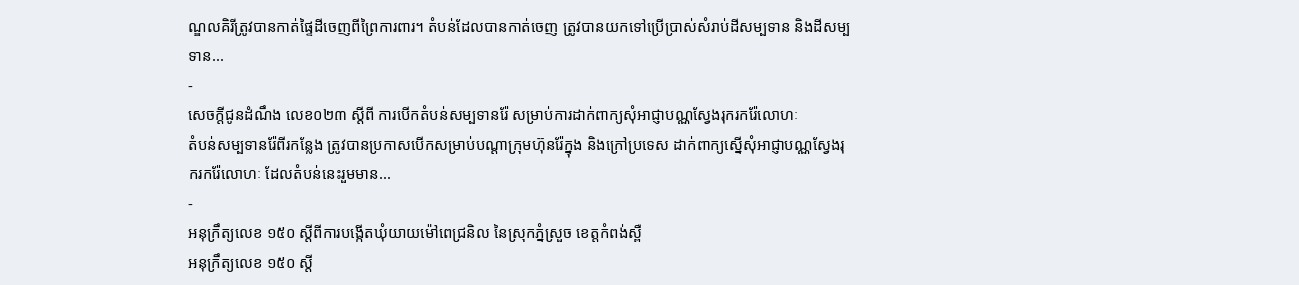ណ្ឌលគិរីត្រូវបានកាត់ផ្ទៃដីចេញពីព្រៃការពារ។ តំបន់ដែលបានកាត់ចេញ ត្រូវបានយកទៅប្រើប្រាស់សំរាប់ដីសម្បទាន និងដីសម្បទាន...
-
សេចក្តីជូនដំណឹង លេខ០២៣ ស្តីពី ការបើកតំបន់សម្បទានរ៉ែ សម្រាប់ការដាក់ពាក្យសុំអាជ្ញាបណ្ណស្វែងរុករករ៉ែលោហៈ
តំបន់សម្បទានរ៉ែពីរកន្លែង ត្រូវបានប្រកាសបើកសម្រាប់បណ្ដាក្រុមហ៊ុនរ៉ែក្នុង និងក្រៅប្រទេស ដាក់ពាក្យស្នើសុំអាជ្ញាបណ្ណស្វែងរុករករ៉ែលោហៈ ដែលតំបន់នេះរួមមាន...
-
អនុក្រឹត្យលេខ ១៥០ ស្តីពីការបង្កើតឃុំយាយម៉ៅពេជ្រនិល នៃស្រុកភ្នំស្រួច ខេត្តកំពង់ស្ពឺ
អនុក្រឹត្យលេខ ១៥០ ស្តី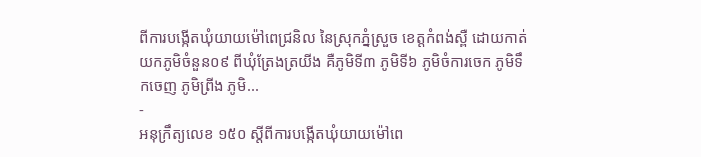ពីការបង្កើតឃុំយាយម៉ៅពេជ្រនិល នៃស្រុកភ្នំស្រួច ខេត្តកំពង់ស្ពឺ ដោយកាត់យកភូមិចំនួន០៩ ពីឃុំត្រែងត្រយីង គឺភូមិទី៣ ភូមិទី៦ ភូមិចំការចេក ភូមិទឹកចេញ ភូមិព្រីង ភូមិ...
-
អនុក្រឹត្យលេខ ១៥០ ស្តីពីការបង្កើតឃុំយាយម៉ៅពេ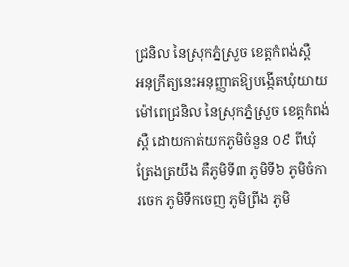ជ្រនិល នៃស្រុកភ្នំស្រួច ខេត្តកំពង់ស្ពឺ
អនុក្រឹត្យនេះអនុញ្ញាតឱ្យបង្កើតឃុំយាយម៉ៅពេជ្រនិល នៃស្រុកភ្នំស្រួច ខេត្តកំពង់ស្ពឺ ដោយកាត់យកភូមិចំនួន ០៩ ពីឃុំត្រែងត្រយឹង គឺភូមិទី៣ ភូមិទី៦ ភូមិចំការចេក ភូមិទឹកចេញ ភូមិព្រីង ភូមិ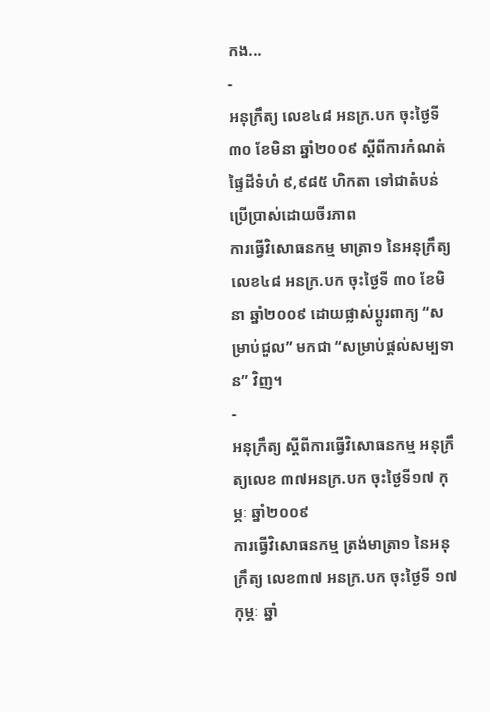កង...
-
អនុក្រឹត្យ លេខ៤៨ អនក្រ.បក ចុះថ្ងៃទី ៣០ ខែមិនា ឆ្នាំ២០០៩ ស្ដីពីការកំណត់ផ្ទៃដីទំហំ ៩,៩៨៥ ហិកតា ទៅជាតំបន់ប្រើប្រាស់ដោយចីរភាព
ការធ្វើវិសោធនកម្ម មាត្រា១ នៃអនុក្រឹត្យ លេខ៤៨ អនក្រ.បក ចុះថ្ងៃទី ៣០ ខែមិនា ឆ្នាំ២០០៩ ដោយផ្លាស់ប្ដូរពាក្យ “សម្រាប់ជួល” មកជា “សម្រាប់ផ្ដល់សម្បទាន” វិញ។
-
អនុក្រឹត្យ ស្ដីពីការធ្វើវិសោធនកម្ម អនុក្រឹត្យលេខ ៣៧អនក្រ.បក ចុះថ្ងៃទី១៧ កុម្ភៈ ឆ្នាំ២០០៩
ការធ្វើវិសោធនកម្ម ត្រង់មាត្រា១ នៃអនុក្រឹត្យ លេខ៣៧ អនក្រ.បក ចុះថ្ងៃទី ១៧ កុម្ភៈ ឆ្នាំ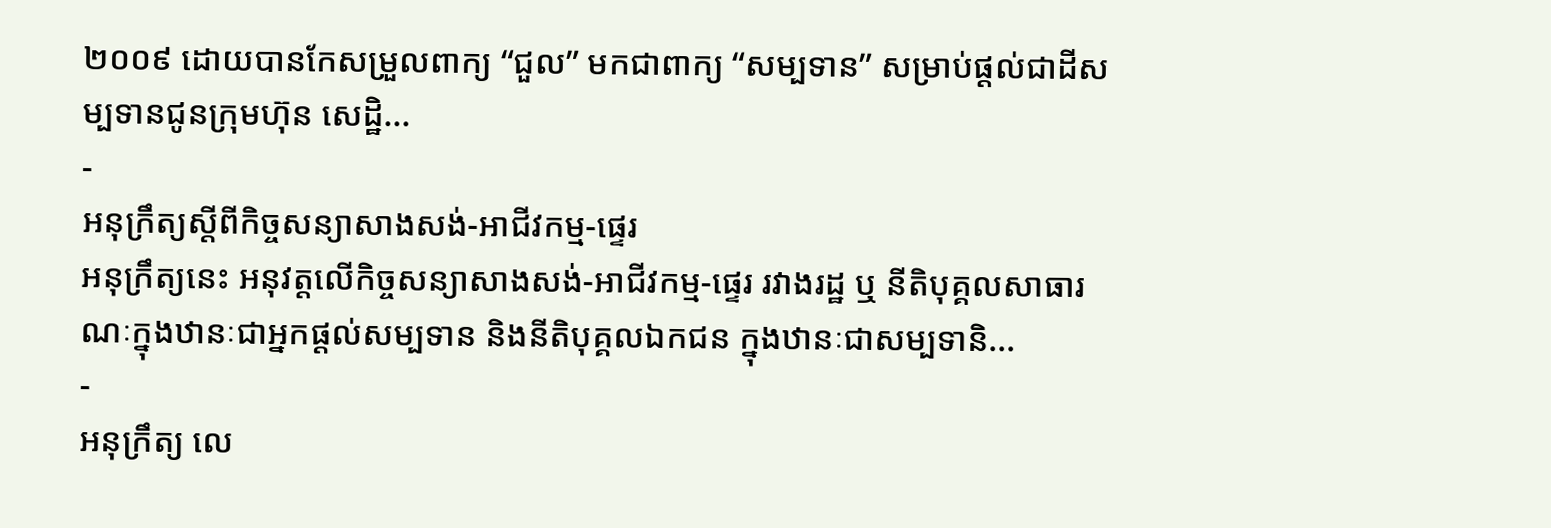២០០៩ ដោយបានកែសម្រួលពាក្យ “ជួល” មកជាពាក្យ “សម្បទាន” សម្រាប់ផ្ដល់ជាដីសម្បទានជូនក្រុមហ៊ុន សេដ្ឋិ...
-
អនុក្រឹត្យស្តីពីកិច្ចសន្យាសាងសង់-អាជីវកម្ម-ផ្ទេរ
អនុក្រឹត្យនេះ អនុវត្តលើកិច្ចសន្យាសាងសង់-អាជីវកម្ម-ផ្ទេរ រវាងរដ្ឋ ឬ នីតិបុគ្គលសាធារណៈក្នុងឋានៈជាអ្នកផ្ដល់សម្បទាន និងនីតិបុគ្គលឯកជន ក្នុងឋានៈជាសម្បទានិ...
-
អនុក្រឹត្យ លេ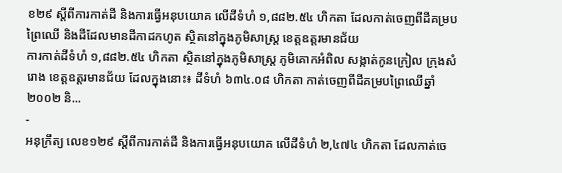ខ២៩ ស្ដីពីការកាត់ដី និងការធ្វើអនុបយោគ លើដីទំហំ ១,៨៨២.៥៤ ហិកតា ដែលកាត់ចេញពីដីគម្របព្រៃឈើ និងដីដែលមានដីកាដកហូត ស្ថិតនៅក្នុងភូមិសាស្រ្ត ខេត្តឧត្ដរមានជ័យ
ការកាត់ដីទំហំ ១,៨៨២.៥៤ ហិកតា ស្ថិតនៅក្នុងភូមិសាស្រ្ត ភូមិគោកអំពិល សង្កាត់កូនក្រៀល ក្រុងសំរោង ខេត្តឧត្ដរមានជ័យ ដែលក្នុងនោះ៖ ដីទំហំ ៦៣៤.០៨ ហិកតា កាត់ចេញពីដីគម្របព្រៃឈើឆ្នាំ២០០២ និ...
-
អនុក្រឹត្យ លេខ១២៩ ស្ដីពីការកាត់ដី និងការធ្វើអនុបយោគ លើដីទំហំ ២,៤៧៤ ហិកតា ដែលកាត់ចេ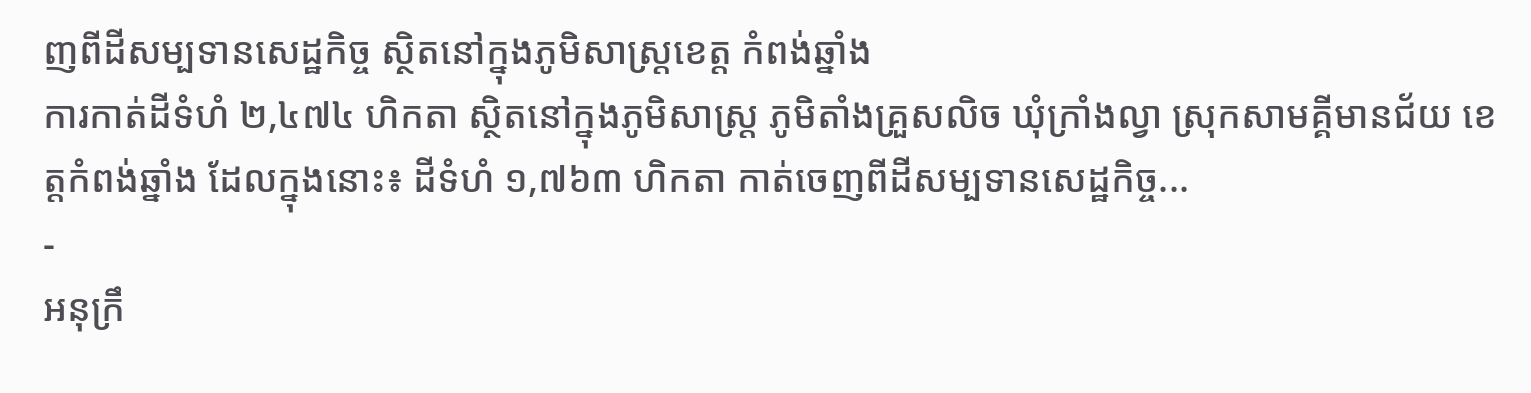ញពីដីសម្បទានសេដ្ឋកិច្ច ស្ថិតនៅក្នុងភូមិសាស្រ្តខេត្ត កំពង់ឆ្នាំង
ការកាត់ដីទំហំ ២,៤៧៤ ហិកតា ស្ថិតនៅក្នុងភូមិសាស្រ្ត ភូមិតាំងគ្រួសលិច ឃុំក្រាំងល្វា ស្រុកសាមគ្គីមានជ័យ ខេត្តកំពង់ឆ្នាំង ដែលក្នុងនោះ៖ ដីទំហំ ១,៧៦៣ ហិកតា កាត់ចេញពីដីសម្បទានសេដ្ឋកិច្ច...
-
អនុក្រឹ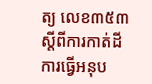ត្យ លេខ៣៥៣ ស្ដីពីការកាត់ដី ការធ្វើអនុប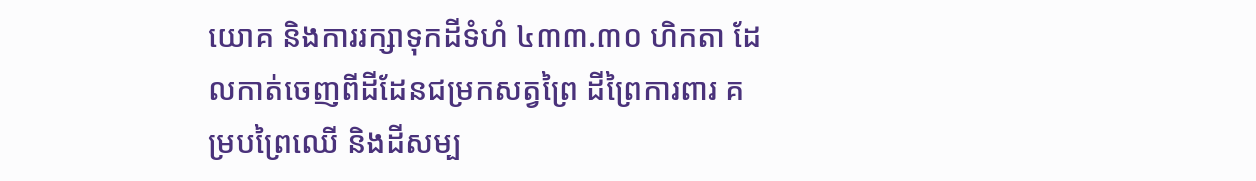យោគ និងការរក្សាទុកដីទំហំ ៤៣៣.៣០ ហិកតា ដែលកាត់ចេញពីដីដែនជម្រកសត្វព្រៃ ដីព្រៃការពារ គម្របព្រៃឈើ និងដីសម្ប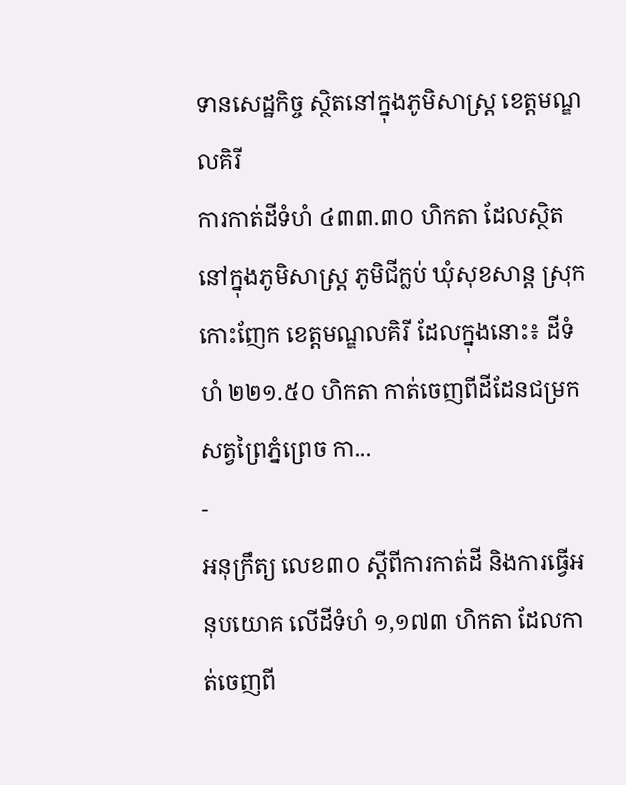ទានសេដ្ឋកិច្ច ស្ថិតនៅក្នុងភូមិសាស្រ្ត ខេត្តមណ្ឌលគិរី
ការកាត់ដីទំហំ ៤៣៣.៣០ ហិកតា ដែលស្ថិតនៅក្នុងភូមិសាស្រ្ត ភូមិជីក្លប់ ឃុំសុខសាន្ត ស្រុកកោះញែក ខេត្តមណ្ឌលគិរី ដែលក្នុងនោះ៖ ដីទំហំ ២២១.៥០ ហិកតា កាត់ចេញពីដីដែនជម្រកសត្វព្រៃភ្នំព្រេច កា...
-
អនុក្រឹត្យ លេខ៣០ ស្ដីពីការកាត់ដី និងការធ្វើអនុបយោគ លើដីទំហំ ១,១៧៣ ហិកតា ដែលកាត់ចេញពី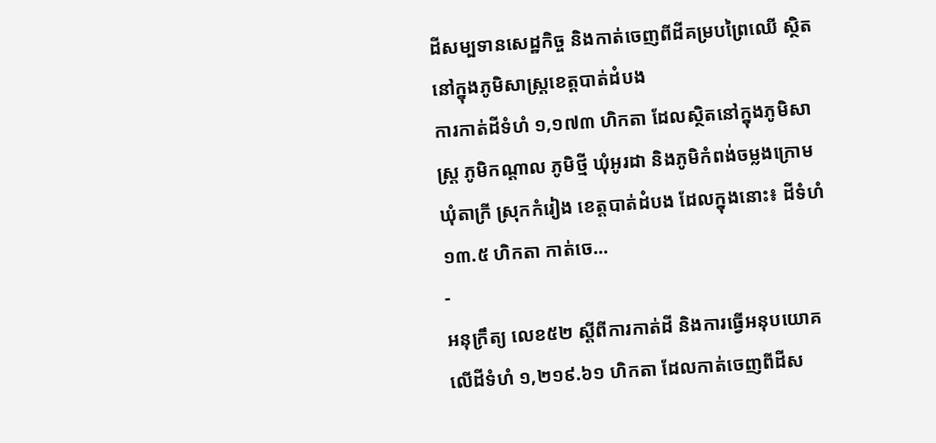ដីសម្បទានសេដ្ឋកិច្ច និងកាត់ចេញពីដីគម្របព្រៃឈើ ស្ថិតនៅក្នុងភូមិសាស្រ្តខេត្តបាត់ដំបង
ការកាត់ដីទំហំ ១,១៧៣ ហិកតា ដែលស្ថិតនៅក្នុងភូមិសាស្រ្ត ភូមិកណ្ដាល ភូមិថ្មី ឃុំអូរដា និងភូមិកំពង់ចម្លងក្រោម ឃុំតាក្រី ស្រុកកំរៀង ខេត្តបាត់ដំបង ដែលក្នុងនោះ៖ ដីទំហំ ១៣.៥ ហិកតា កាត់ចេ...
-
អនុក្រឹត្យ លេខ៥២ ស្ដីពីការកាត់ដី និងការធ្វើអនុបយោគ លើដីទំហំ ១,២១៩.៦១ ហិកតា ដែលកាត់ចេញពីដីស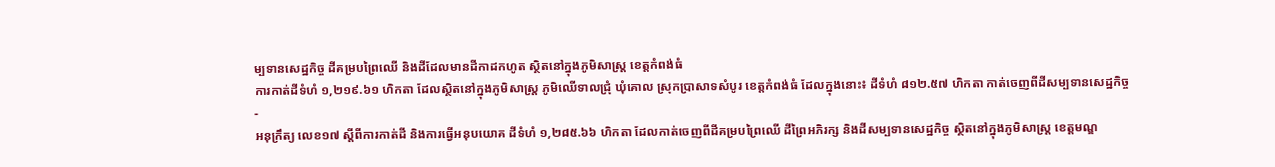ម្បទានសេដ្ឋកិច្ច ដីគម្របព្រៃឈើ និងដីដែលមានដីកាដកហូត ស្ថិតនៅក្នុងភូមិសាស្រ្ត ខេត្តកំពង់ធំ
ការកាត់ដីទំហំ ១,២១៩.៦១ ហិកតា ដែលស្ថិតនៅក្នុងភូមិសាស្រ្ត ភូមិឈើទាលជ្រុំ ឃុំគោល ស្រុកប្រាសាទសំបូរ ខេត្តកំពង់ធំ ដែលក្នុងនោះ៖ ដីទំហំ ៨១២.៥៧ ហិកតា កាត់ចេញពីដីសម្បទានសេដ្ឋកិច្ច
-
អនុក្រឹត្យ លេខ១៧ ស្ដីពីការកាត់ដី និងការធ្វើអនុបយោគ ដីទំហំ ១,២៨៥.៦៦ ហិកតា ដែលកាត់ចេញពីដីគម្របព្រៃឈើ ដីព្រៃអភិរក្ស និងដីសម្បទានសេដ្ឋកិច្ច ស្ថិតនៅក្នុងភូមិសាស្រ្ត ខេត្តមណ្ឌ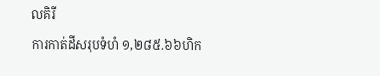លគិរី
ការកាត់ដីសរុបទំហំ ១,២៨៥.៦៦ហិក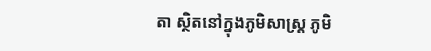តា ស្ថិតនៅក្នុងភូមិសាស្រ្ត ភូមិ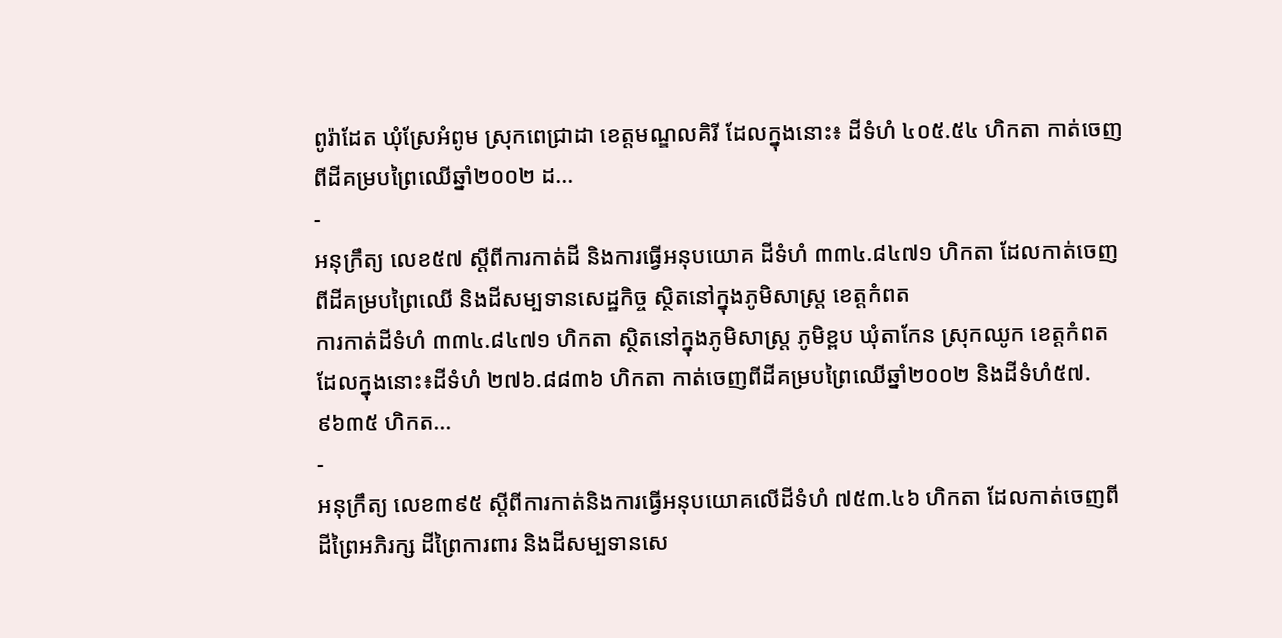ពូរ៉ាដែត ឃុំស្រែអំពូម ស្រុកពេជ្រាដា ខេត្តមណ្ឌលគិរី ដែលក្នុងនោះ៖ ដីទំហំ ៤០៥.៥៤ ហិកតា កាត់ចេញពីដីគម្របព្រៃឈើឆ្នាំ២០០២ ដ...
-
អនុក្រឹត្យ លេខ៥៧ ស្ដីពីការកាត់ដី និងការធ្វើអនុបយោគ ដីទំហំ ៣៣៤.៨៤៧១ ហិកតា ដែលកាត់ចេញពីដីគម្របព្រៃឈើ និងដីសម្បទានសេដ្ឋកិច្ច ស្ថិតនៅក្នុងភូមិសាស្រ្ត ខេត្តកំពត
ការកាត់ដីទំហំ ៣៣៤.៨៤៧១ ហិកតា ស្ថិតនៅក្នុងភូមិសាស្រ្ត ភូមិខ្ពប ឃុំតាកែន ស្រុកឈូក ខេត្តកំពត ដែលក្នុងនោះ៖ដីទំហំ ២៧៦.៨៨៣៦ ហិកតា កាត់ចេញពីដីគម្របព្រៃឈើឆ្នាំ២០០២ និងដីទំហំ៥៧.៩៦៣៥ ហិកត...
-
អនុក្រឹត្យ លេខ៣៩៥ ស្ដីពីការកាត់និងការធ្វើអនុបយោគលើដីទំហំ ៧៥៣.៤៦ ហិកតា ដែលកាត់ចេញពីដីព្រៃអភិរក្ស ដីព្រៃការពារ និងដីសម្បទានសេ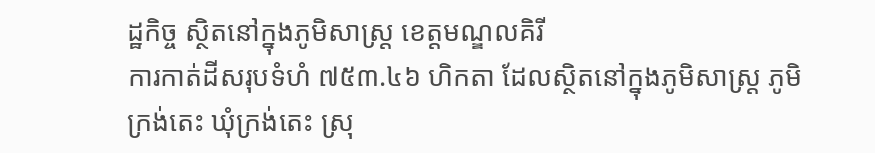ដ្ឋកិច្ច ស្ថិតនៅក្នុងភូមិសាស្រ្ត ខេត្តមណ្ឌលគិរី
ការកាត់ដីសរុបទំហំ ៧៥៣.៤៦ ហិកតា ដែលស្ថិតនៅក្នុងភូមិសាស្រ្ត ភូមិក្រង់តេះ ឃុំក្រង់តេះ ស្រុ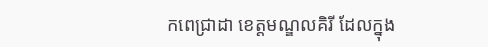កពេជ្រាដា ខេត្តមណ្ឌលគិរី ដែលក្នុង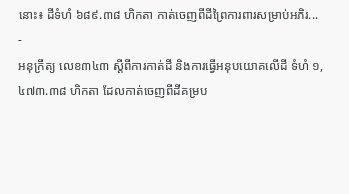នោះ៖ ដីទំហំ ៦៨៩.៣៨ ហិកតា កាត់ចេញពីដីព្រៃការពារសម្រាប់អភិរ...
-
អនុក្រឹត្យ លេខ៣៤៣ ស្ដីពីការកាត់ដី និងការធ្វើអនុបយោគលើដី ទំហំ ១,៤៧៣.៣៨ ហិកតា ដែលកាត់ចេញពីដីគម្រប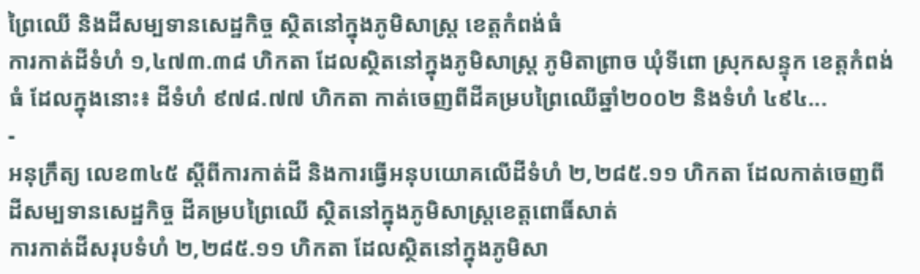ព្រៃឈើ និងដីសម្បទានសេដ្ឋកិច្ច ស្ថិតនៅក្នុងភូមិសាស្រ្ត ខេត្តកំពង់ធំ
ការកាត់ដីទំហំ ១,៤៧៣.៣៨ ហិកតា ដែលស្ថិតនៅក្នុងភូមិសាស្រ្ត ភូមិតាព្រាច ឃុំទីពោ ស្រុកសន្ទុក ខេត្តកំពង់ធំ ដែលក្នុងនោះ៖ ដីទំហំ ៩៧៨.៧៧ ហិកតា កាត់ចេញពីដីគម្របព្រៃឈើឆ្នាំ២០០២ និងទំហំ ៤៩៤...
-
អនុក្រឹត្យ លេខ៣៤៥ ស្ដីពីការកាត់ដី និងការធ្វើអនុបយោគលើដីទំហំ ២,២៨៥.១១ ហិកតា ដែលកាត់ចេញពីដីសម្បទានសេដ្ឋកិច្ច ដីគម្របព្រៃឈើ ស្ថិតនៅក្នុងភូមិសាស្រ្តខេត្តពោធិ៍សាត់
ការកាត់ដីសរុបទំហំ ២,២៨៥.១១ ហិកតា ដែលស្ថិតនៅក្នុងភូមិសា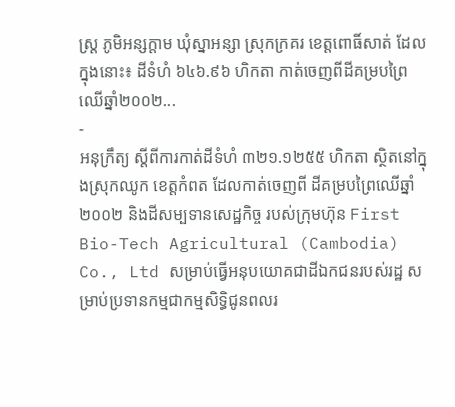ស្រ្ត ភូមិអន្សក្ដាម ឃុំស្នាអន្សា ស្រុកក្រគរ ខេត្តពោធិ៍សាត់ ដែលក្នុងនោះ៖ ដីទំហំ ៦៤៦.៩៦ ហិកតា កាត់ចេញពីដីគម្របព្រៃឈើឆ្នាំ២០០២...
-
អនុក្រឹត្យ ស្ដីពីការកាត់ដីទំហំ ៣២១.១២៥៥ ហិកតា ស្ថិតនៅក្នុងស្រុកឈូក ខេត្តកំពត ដែលកាត់ចេញពី ដីគម្របព្រៃឈើឆ្នាំ២០០២ និងដីសម្បទានសេដ្ឋកិច្ច របស់ក្រុមហ៊ុន First Bio-Tech Agricultural (Cambodia) Co., Ltd សម្រាប់ធ្វើអនុបយោគជាដីឯកជនរបស់រដ្ឋ សម្រាប់ប្រទានកម្មជាកម្មសិទ្ធិជូនពលរ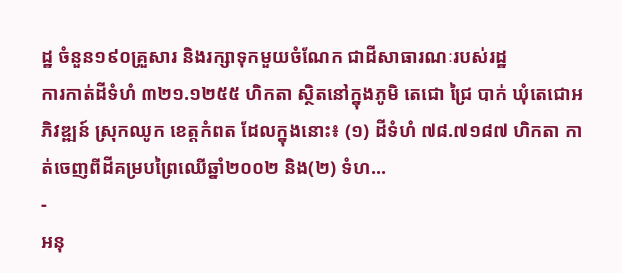ដ្ឋ ចំនួន១៩០គ្រួសារ និងរក្សាទុកមួយចំណែក ជាដីសាធារណៈរបស់រដ្ឋ
ការកាត់ដីទំហំ ៣២១.១២៥៥ ហិកតា ស្ថិតនៅក្នុងភូមិ តេជោ ជ្រៃ បាក់ ឃុំតេជោអភិវឌ្ឍន៍ ស្រុកឈូក ខេត្តកំពត ដែលក្នុងនោះ៖ (១) ដីទំហំ ៧៨.៧១៨៧ ហិកតា កាត់ចេញពីដីគម្របព្រៃឈើឆ្នាំ២០០២ និង(២) ទំហ...
-
អនុ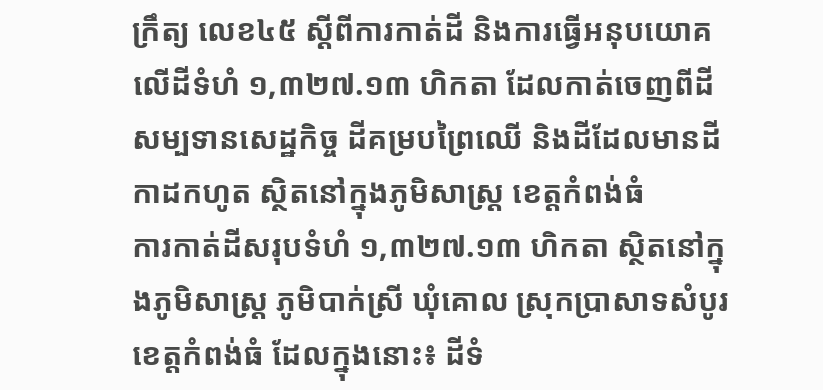ក្រឹត្យ លេខ៤៥ ស្ដីពីការកាត់ដី និងការធ្វើអនុបយោគ លើដីទំហំ ១,៣២៧.១៣ ហិកតា ដែលកាត់ចេញពីដីសម្បទានសេដ្ឋកិច្ច ដីគម្របព្រៃឈើ និងដីដែលមានដីកាដកហូត ស្ថិតនៅក្នុងភូមិសាស្រ្ត ខេត្តកំពង់ធំ
ការកាត់ដីសរុបទំហំ ១,៣២៧.១៣ ហិកតា ស្ថិតនៅក្នុងភូមិសាស្រ្ត ភូមិបាក់ស្រី ឃុំគោល ស្រុកប្រាសាទសំបូរ ខេត្តកំពង់ធំ ដែលក្នុងនោះ៖ ដីទំ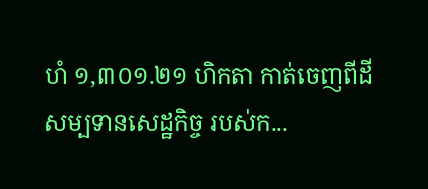ហំ ១,៣០១.២១ ហិកតា កាត់ចេញពីដីសម្បទានសេដ្ឋកិច្ច របស់ក...